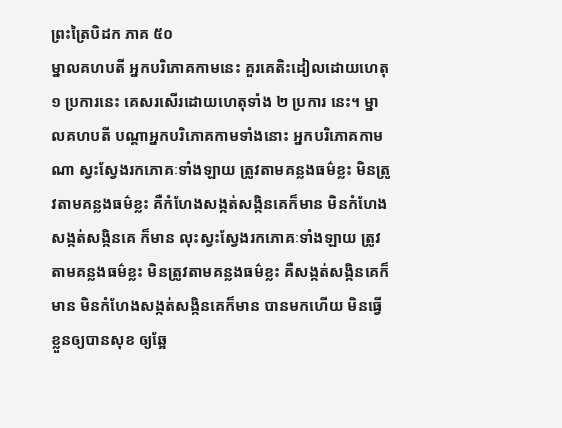ព្រះត្រៃបិដក ភាគ ៥០
ម្នាលគហបតី អ្នកបរិភោគកាមនេះ គួរគេតិះដៀលដោយហេតុ ១ ប្រការនេះ គេសរសើរដោយហេតុទាំង ២ ប្រការ នេះ។ ម្នាលគហបតី បណ្តាអ្នកបរិភោគកាមទាំងនោះ អ្នកបរិភោគកាមណា ស្វះស្វែងរកភោគៈទាំងឡាយ ត្រូវតាមគន្លងធម៌ខ្លះ មិនត្រូវតាមគន្លងធម៌ខ្លះ គឺកំហែងសង្កត់សង្កិនគេក៏មាន មិនកំហែងសង្កត់សង្កិនគេ ក៏មាន លុះស្វះស្វែងរកភោគៈទាំងឡាយ ត្រូវតាមគន្លងធម៌ខ្លះ មិនត្រូវតាមគន្លងធម៌ខ្លះ គឺសង្កត់សង្កិនគេក៏មាន មិនកំហែងសង្កត់សង្កិនគេក៏មាន បានមកហើយ មិនធ្វើខ្លួនឲ្យបានសុខ ឲ្យឆ្អែ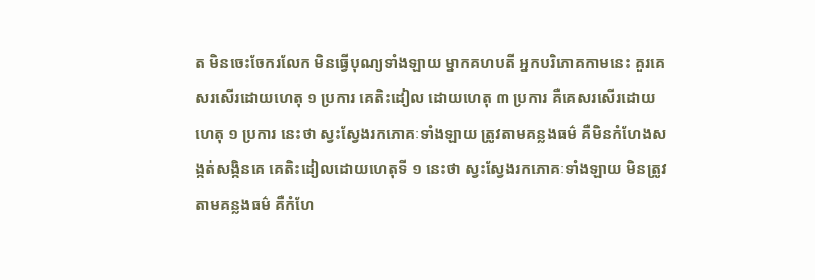ត មិនចេះចែករលែក មិនធ្វើបុណ្យទាំងឡាយ ម្នាកគហបតី អ្នកបរិភោគកាមនេះ គួរគេសរសើរដោយហេតុ ១ ប្រការ គេតិះដៀល ដោយហេតុ ៣ ប្រការ គឺគេសរសើរដោយហេតុ ១ ប្រការ នេះថា ស្វះស្វែងរកភោគៈទាំងឡាយ ត្រូវតាមគន្លងធម៌ គឺមិនកំហែងសង្កត់សង្កិនគេ គេតិះដៀលដោយហេតុទី ១ នេះថា ស្វះស្វែងរកភោគៈទាំងឡាយ មិនត្រូវតាមគន្លងធម៌ គឺកំហែ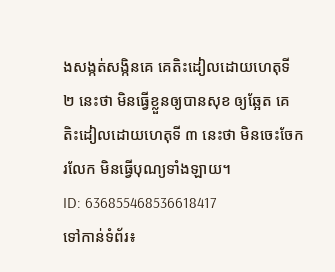ងសង្កត់សង្កិនគេ គេតិះដៀលដោយហេតុទី ២ នេះថា មិនធ្វើខ្លួនឲ្យបានសុខ ឲ្យឆ្អែត គេតិះដៀលដោយហេតុទី ៣ នេះថា មិនចេះចែករលែក មិនធ្វើបុណ្យទាំងឡាយ។
ID: 636855468536618417
ទៅកាន់ទំព័រ៖